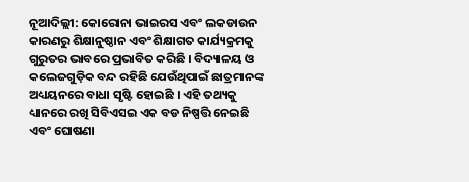ନୂଆଦିଲ୍ଲୀ: କୋରୋନା ଭାଇରସ ଏବଂ ଲକଡାଉନ କାରଣରୁ ଶିକ୍ଷାନୁଷ୍ଠାନ ଏବଂ ଶିକ୍ଷାଗତ କାର୍ଯ୍ୟକ୍ରମକୁ ଗୁରୁତର ଭାବରେ ପ୍ରଭାବିତ କରିଛି । ବିଦ୍ୟାଳୟ ଓ କଲେଜଗୁଡ଼ିକ ବନ୍ଦ ରହିଛି ଯେଉଁଥିପାଇଁ ଛାତ୍ରମାନଙ୍କ ଅଧ୍ୟୟନରେ ବାଧା ସୃଷ୍ଟି ହୋଇଛି । ଏହି ତଥ୍ୟକୁ ଧ୍ୟାନରେ ରଖି ସିବିଏସଇ ଏକ ବଡ ନିଷ୍ପତ୍ତି ନେଇଛି ଏବଂ ଘୋଷଣା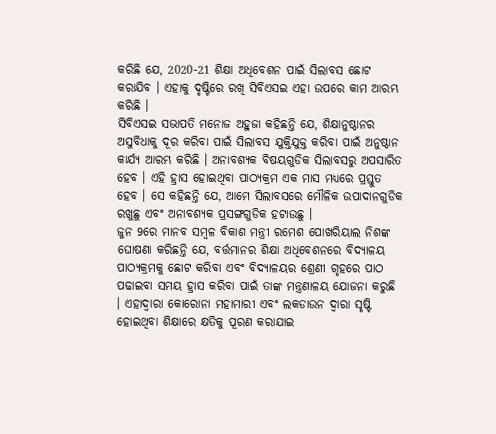କରିଛି ଯେ, 2020-21 ଶିକ୍ଷା ଅଧିବେଶନ ପାଇଁ ସିଲାବସ ଛୋଟ କରାଯିବ । ଏହାକୁ ଦୃଷ୍ଟିରେ ରଖି ସିବିଏସଇ ଏହା ଉପରେ କାମ ଆରମ୍ଭ କରିଛି ।
ସିବିଏସଇ ସଭାପତି ମନୋଜ ଅହୁଜା କହିଛନ୍ତି ଯେ, ଶିକ୍ଷାନୁଷ୍ଠାନର ଅସୁବିଧାକୁ ଦୂର କରିବା ପାଇଁ ସିଲାବସ ଯୁକ୍ତିଯୁକ୍ତ କରିବା ପାଇଁ ଅନୁଷ୍ଠାନ କାର୍ଯ୍ୟ ଆରମ୍ଭ କରିଛି । ଅନାବଶ୍ୟକ ବିଷୟଗୁଡିକ ସିଲାବସରୁ ଅପସାରିତ ହେବ । ଏହି ହ୍ରାସ ହୋଇଥିବା ପାଠ୍ୟକ୍ରମ ଏକ ମାସ ମଧ୍ୟରେ ପ୍ରସ୍ତୁତ ହେବ । ସେ କହିଛନ୍ତି ଯେ, ଆମେ ସିଲାବସରେ ମୌଳିକ ଉପାଦାନଗୁଡିକ ରଖୁଛୁ ଏବଂ ଅନାବଶ୍ୟକ ପ୍ରସଙ୍ଗଗୁଡିକ ହଟାଉଛୁ ।
ଜୁନ 9ରେ ମାନବ ସମ୍ବଳ ବିକାଶ ମନ୍ତ୍ରୀ ରମେଶ ପୋଖରିୟାଲ ନିଶଙ୍କ ଘୋଷଣା କରିଛନ୍ତି ଯେ, ବର୍ତ୍ତମାନର ଶିକ୍ଷା ଅଧିବେଶନରେ ବିଦ୍ୟାଳୟ ପାଠ୍ୟକ୍ରମକୁ ଛୋଟ କରିବା ଏବଂ ବିଦ୍ୟାଳୟର ଶ୍ରେଣୀ ଗୃହରେ ପାଠ ପଢାଇବା ସମୟ ହ୍ରାସ କରିବା ପାଇଁ ତାଙ୍କ ମନ୍ତ୍ରଣାଳୟ ଯୋଜନା କରୁଛି । ଏହାଦ୍ବାରା କୋରୋନା ମହାମାରୀ ଏବଂ ଲକଡାଉନ ଦ୍ବାରା ସୃଷ୍ଟି ହୋଇଥିବା ଶିକ୍ଷାରେ କ୍ଷତିକୁ ପୂରଣ କରାଯାଇ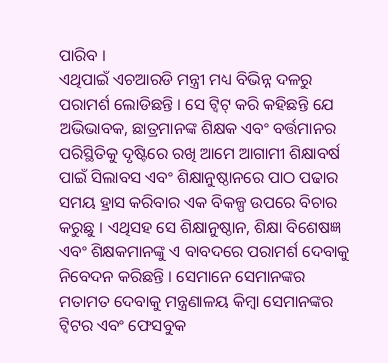ପାରିବ ।
ଏଥିପାଇଁ ଏଚଆରଡି ମନ୍ତ୍ରୀ ମଧ୍ୟ ବିଭିନ୍ନ ଦଳରୁ ପରାମର୍ଶ ଲୋଡିଛନ୍ତି । ସେ ଟ୍ୱିଟ୍ କରି କହିଛନ୍ତି ଯେ ଅଭିଭାବକ, ଛାତ୍ରମାନଙ୍କ ଶିକ୍ଷକ ଏବଂ ବର୍ତ୍ତମାନର ପରିସ୍ଥିତିକୁ ଦୃଷ୍ଟିରେ ରଖି ଆମେ ଆଗାମୀ ଶିକ୍ଷାବର୍ଷ ପାଇଁ ସିଲାବସ ଏବଂ ଶିକ୍ଷାନୁଷ୍ଠାନରେ ପାଠ ପଢାର ସମୟ ହ୍ରାସ କରିବାର ଏକ ବିକଳ୍ପ ଉପରେ ବିଚାର କରୁଛୁ । ଏଥିସହ ସେ ଶିକ୍ଷାନୁଷ୍ଠାନ, ଶିକ୍ଷା ବିଶେଷଜ୍ଞ ଏବଂ ଶିକ୍ଷକମାନଙ୍କୁ ଏ ବାବଦରେ ପରାମର୍ଶ ଦେବାକୁ ନିବେଦନ କରିଛନ୍ତି । ସେମାନେ ସେମାନଙ୍କର ମତାମତ ଦେବାକୁ ମନ୍ତ୍ରଣାଳୟ କିମ୍ବା ସେମାନଙ୍କର ଟ୍ୱିଟର ଏବଂ ଫେସବୁକ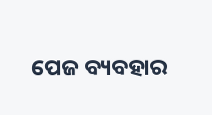ପେଜ ବ୍ୟବହାର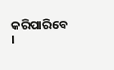କରିପାରିବେ ।